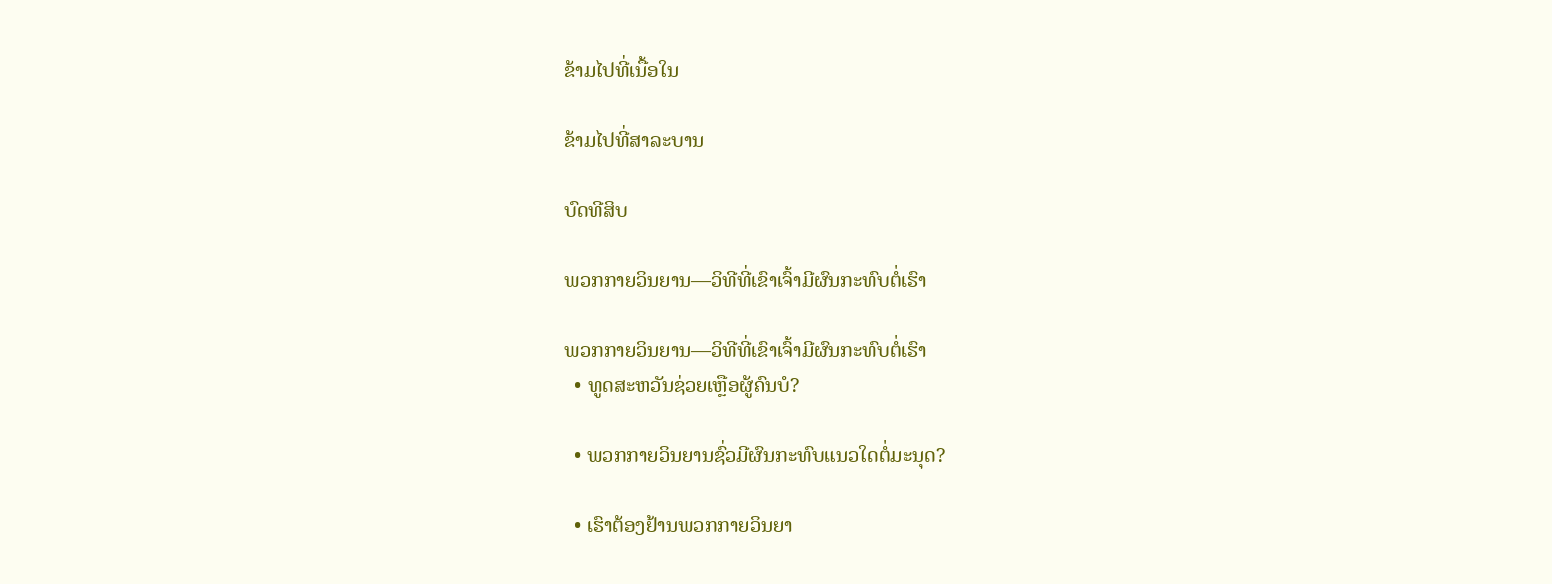ຂ້າມໄປທີ່ເນື້ອໃນ

ຂ້າມໄປທີ່ສາລະບານ

ບົດທີສິບ

ພວກກາຍວິນຍານ—ວິທີທີ່ເຂົາເຈົ້າມີຜົນກະທົບຕໍ່ເຮົາ

ພວກກາຍວິນຍານ—ວິທີທີ່ເຂົາເຈົ້າມີຜົນກະທົບຕໍ່ເຮົາ
  • ທູດສະຫວັນຊ່ວຍເຫຼືອຜູ້ຄົນບໍ?

  • ພວກກາຍວິນຍານຊົ່ວມີຜົນກະທົບແນວໃດຕໍ່ມະນຸດ?

  • ເຮົາຕ້ອງຢ້ານພວກກາຍວິນຍາ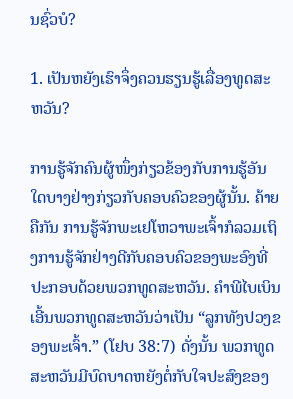ນຊົ່ວບໍ?

1. ເປັນຫຍັງເຮົາຈຶ່ງຄວນຮຽນຮູ້ເລື່ອງທູດສະຫວັນ?

ການຮູ້ຈັກຄົນຜູ້ໜຶ່ງກ່ຽວຂ້ອງກັບການຮູ້ອັນໃດບາງຢ່າງກ່ຽວກັບຄອບຄົວຂອງຜູ້ນັ້ນ. ຄ້າຍຄືກັນ ການຮູ້ຈັກພະເຢໂຫວາພະເຈົ້າກໍລວມເຖິງການຮູ້ຈັກຢ່າງດີກັບຄອບຄົວຂອງພະອົງທີ່ປະກອບດ້ວຍພວກທູດສະຫວັນ. ຄຳພີໄບເບິນເອີ້ນພວກທູດສະຫວັນວ່າເປັນ “ລູກທັງປວງຂອງພະເຈົ້າ.” (ໂຢບ 38:7) ດັ່ງນັ້ນ ພວກທູດສະຫວັນມີບົດບາດຫຍັງຕໍ່ກັບໃຈປະສົງຂອງ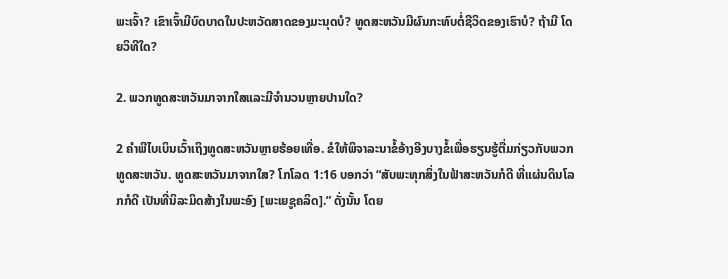ພະເຈົ້າ? ເຂົາເຈົ້າມີບົດບາດໃນປະຫວັດສາດຂອງມະນຸດບໍ? ທູດສະຫວັນມີຜົນກະທົບຕໍ່ຊີວິດຂອງເຮົາບໍ? ຖ້າມີ ໂດຍວິທີໃດ?

2. ພວກທູດສະຫວັນມາຈາກໃສແລະມີຈຳນວນຫຼາຍປານໃດ?

2 ຄຳພີໄບເບິນເວົ້າເຖິງທູດສະຫວັນຫຼາຍຮ້ອຍເທື່ອ. ຂໍໃຫ້ພິຈາລະນາຂໍ້ອ້າງອີງບາງຂໍ້ເພື່ອຮຽນຮູ້ຕື່ມກ່ຽວກັບພວກທູດສະຫວັນ. ທູດສະຫວັນມາຈາກໃສ? ໂກໂລດ 1:16 ບອກວ່າ “ສັບພະທຸກສິ່ງໃນຟ້າສະຫວັນກໍດີ ທີ່ແຜ່ນດິນໂລກກໍດີ ເປັນທີ່ນິລະມິດສ້າງໃນພະອົງ [ພະເຍຊູຄລິດ].” ດັ່ງນັ້ນ ໂດຍ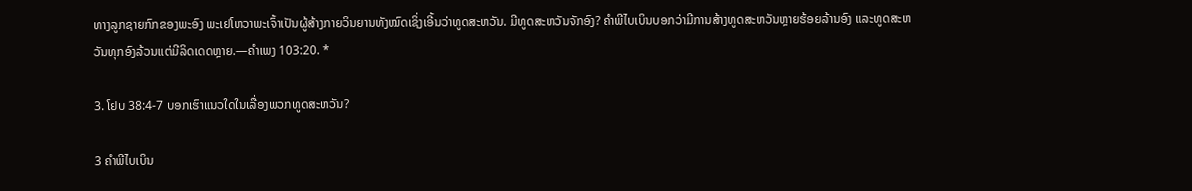ທາງລູກຊາຍກົກຂອງພະອົງ ພະເຢໂຫວາພະເຈົ້າເປັນຜູ້ສ້າງກາຍວິນຍານທັງໝົດເຊິ່ງເອີ້ນວ່າທູດສະຫວັນ. ມີທູດສະຫວັນຈັກອົງ? ຄຳພີໄບເບິນບອກວ່າມີການສ້າງທູດສະຫວັນຫຼາຍຮ້ອຍລ້ານອົງ ແລະທູດສະຫວັນທຸກອົງລ້ວນແຕ່ມີລິດເດດຫຼາຍ.—ຄຳເພງ 103:20. *

3. ໂຢບ 38:4-7 ບອກເຮົາແນວໃດໃນເລື່ອງພວກທູດສະຫວັນ?

3 ຄຳພີໄບເບິນ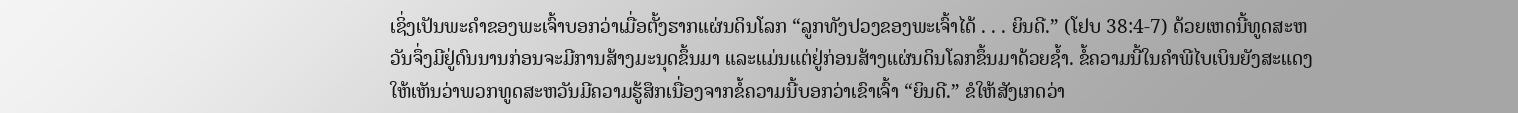ເຊິ່ງເປັນພະຄຳຂອງພະເຈົ້າບອກວ່າເມື່ອຕັ້ງຮາກແຜ່ນດິນໂລກ “ລູກທັງປວງຂອງພະເຈົ້າໄດ້ . . . ຍິນດີ.” (ໂຢບ 38:4-7) ດ້ວຍເຫດນີ້ທູດສະຫວັນຈຶ່ງມີຢູ່ດົນນານກ່ອນຈະມີການສ້າງມະນຸດຂຶ້ນມາ ແລະແມ່ນແຕ່ຢູ່ກ່ອນສ້າງແຜ່ນດິນໂລກຂຶ້ນມາດ້ວຍຊໍ້າ. ຂໍ້ຄວາມນີ້ໃນຄຳພີໄບເບິນຍັງສະແດງໃຫ້ເຫັນວ່າພວກທູດສະຫວັນມີຄວາມຮູ້ສຶກເນື່ອງຈາກຂໍ້ຄວາມນີ້ບອກວ່າເຂົາເຈົ້າ “ຍິນດີ.” ຂໍໃຫ້ສັງເກດວ່າ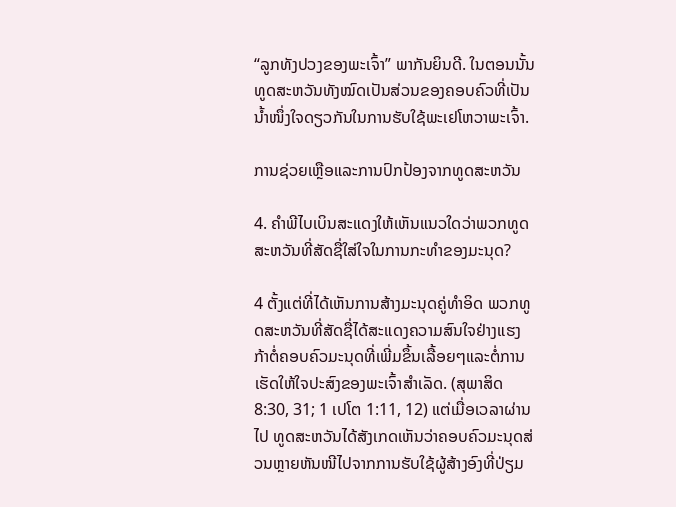“ລູກທັງປວງຂອງພະເຈົ້າ” ພາກັນຍິນດີ. ໃນຕອນນັ້ນ ທູດສະຫວັນທັງໝົດເປັນສ່ວນຂອງຄອບຄົວທີ່ເປັນນໍ້າໜຶ່ງໃຈດຽວກັນໃນການຮັບໃຊ້ພະເຢໂຫວາພະເຈົ້າ.

ການຊ່ວຍເຫຼືອແລະການປົກປ້ອງຈາກທູດສະຫວັນ

4. ຄຳພີໄບເບິນສະແດງໃຫ້ເຫັນແນວໃດວ່າພວກທູດສະຫວັນທີ່ສັດຊື່ໃສ່ໃຈໃນການກະທຳຂອງມະນຸດ?

4 ຕັ້ງແຕ່ທີ່ໄດ້ເຫັນການສ້າງມະນຸດຄູ່ທຳອິດ ພວກທູດສະຫວັນທີ່ສັດຊື່ໄດ້ສະແດງຄວາມສົນໃຈຢ່າງແຮງກ້າຕໍ່ຄອບຄົວມະນຸດທີ່ເພີ່ມຂຶ້ນເລື້ອຍໆແລະຕໍ່ການເຮັດໃຫ້ໃຈປະສົງຂອງພະເຈົ້າສຳເລັດ. (ສຸພາສິດ 8:30, 31; 1 ເປໂຕ 1:11, 12) ແຕ່ເມື່ອເວລາຜ່ານໄປ ທູດສະຫວັນໄດ້ສັງເກດເຫັນວ່າຄອບຄົວມະນຸດສ່ວນຫຼາຍຫັນໜີໄປຈາກການຮັບໃຊ້ຜູ້ສ້າງອົງທີ່ປ່ຽມ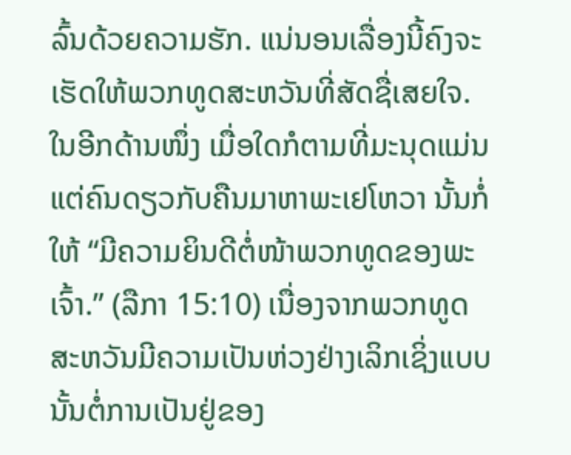ລົ້ນດ້ວຍຄວາມຮັກ. ແນ່ນອນເລື່ອງນີ້ຄົງຈະເຮັດໃຫ້ພວກທູດສະຫວັນທີ່ສັດຊື່ເສຍໃຈ. ໃນອີກດ້ານໜຶ່ງ ເມື່ອໃດກໍຕາມທີ່ມະນຸດແມ່ນແຕ່ຄົນດຽວກັບຄືນມາຫາພະເຢໂຫວາ ນັ້ນກໍ່ໃຫ້ “ມີຄວາມຍິນດີຕໍ່ໜ້າພວກທູດຂອງພະເຈົ້າ.” (ລືກາ 15:10) ເນື່ອງຈາກພວກທູດສະຫວັນມີຄວາມເປັນຫ່ວງຢ່າງເລິກເຊິ່ງແບບນັ້ນຕໍ່ການເປັນຢູ່ຂອງ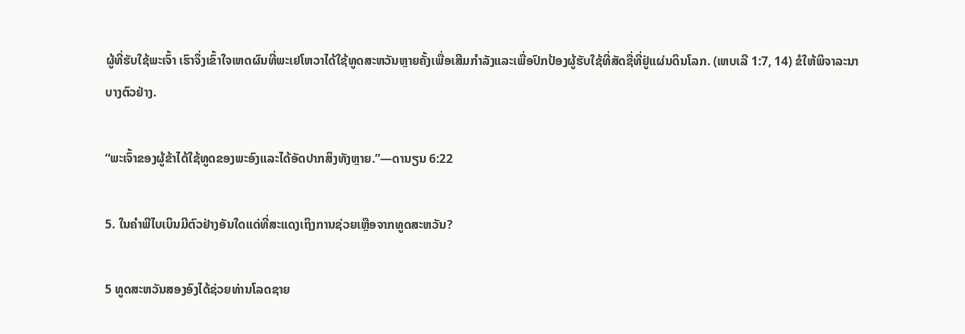ຜູ້ທີ່ຮັບໃຊ້ພະເຈົ້າ ເຮົາຈຶ່ງເຂົ້າໃຈເຫດຜົນທີ່ພະເຢໂຫວາໄດ້ໃຊ້ທູດສະຫວັນຫຼາຍຄັ້ງເພື່ອເສີມກຳລັງແລະເພື່ອປົກປ້ອງຜູ້ຮັບໃຊ້ທີ່ສັດຊື່ທີ່ຢູ່ແຜ່ນດິນໂລກ. (ເຫບເລີ 1:7, 14) ຂໍໃຫ້ພິຈາລະນາບາງຕົວຢ່າງ.

“ພະເຈົ້າຂອງຜູ້ຂ້າໄດ້ໃຊ້ທູດຂອງພະອົງແລະໄດ້ອັດປາກສິງທັງຫຼາຍ.”—ດານຽນ 6:22

5. ໃນຄຳພີໄບເບິນມີຕົວຢ່າງອັນໃດແດ່ທີ່ສະແດງເຖິງການຊ່ວຍເຫຼືອຈາກທູດສະຫວັນ?

5 ທູດສະຫວັນສອງອົງໄດ້ຊ່ວຍທ່ານໂລດຊາຍ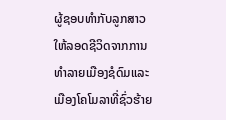ຜູ້ຊອບທຳກັບລູກສາວໃຫ້ລອດຊີວິດຈາກການທຳລາຍເມືອງຊໍດົມແລະເມືອງໂຄໂມລາທີ່ຊົ່ວຮ້າຍ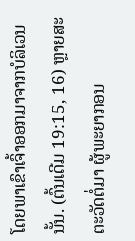ໂດຍພາເຂົາເຈົ້າອອກມາຈາກບໍລິເວນນັ້ນ. (ຕົ້ນເດີມ 19:15, 16) ຫຼາຍສະຕະວັດຕໍ່ມາ ຜູ້ພະຍາກອນ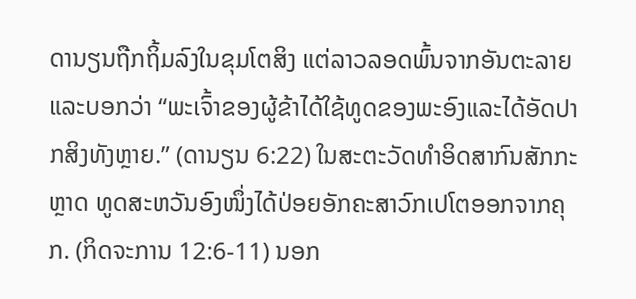ດານຽນຖືກຖິ້ມລົງໃນຂຸມໂຕສິງ ແຕ່ລາວລອດພົ້ນຈາກອັນຕະລາຍແລະບອກວ່າ “ພະເຈົ້າຂອງຜູ້ຂ້າໄດ້ໃຊ້ທູດຂອງພະອົງແລະໄດ້ອັດປາກສິງທັງຫຼາຍ.” (ດານຽນ 6:22) ໃນສະຕະວັດທຳອິດສາກົນສັກກະຫຼາດ ທູດສະຫວັນອົງໜຶ່ງໄດ້ປ່ອຍອັກຄະສາວົກເປໂຕອອກຈາກຄຸກ. (ກິດຈະການ 12:6-11) ນອກ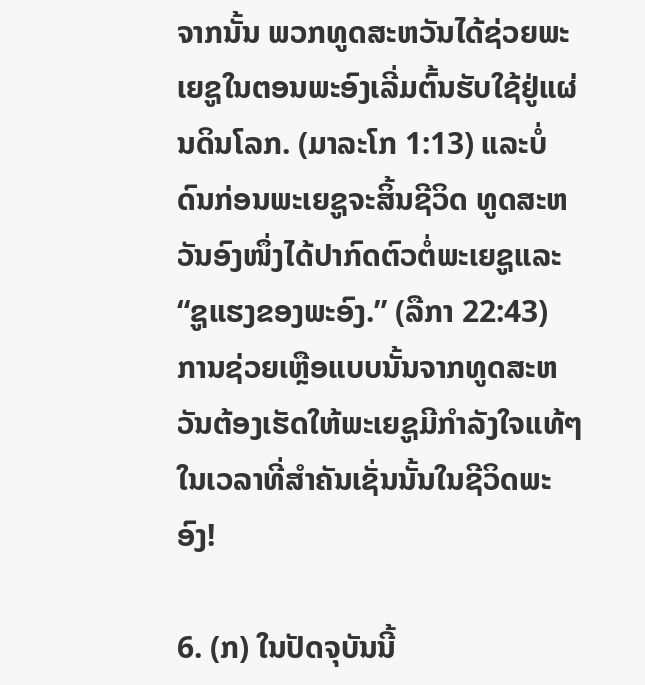ຈາກນັ້ນ ພວກທູດສະຫວັນໄດ້ຊ່ວຍພະເຍຊູໃນຕອນພະອົງເລີ່ມຕົ້ນຮັບໃຊ້ຢູ່ແຜ່ນດິນໂລກ. (ມາລະໂກ 1:13) ແລະບໍ່ດົນກ່ອນພະເຍຊູຈະສິ້ນຊີວິດ ທູດສະຫວັນອົງໜຶ່ງໄດ້ປາກົດຕົວຕໍ່ພະເຍຊູແລະ “ຊູແຮງຂອງພະອົງ.” (ລືກາ 22:43) ການຊ່ວຍເຫຼືອແບບນັ້ນຈາກທູດສະຫວັນຕ້ອງເຮັດໃຫ້ພະເຍຊູມີກຳລັງໃຈແທ້ໆໃນເວລາທີ່ສຳຄັນເຊັ່ນນັ້ນໃນຊີວິດພະອົງ!

6. (ກ) ໃນປັດຈຸບັນນີ້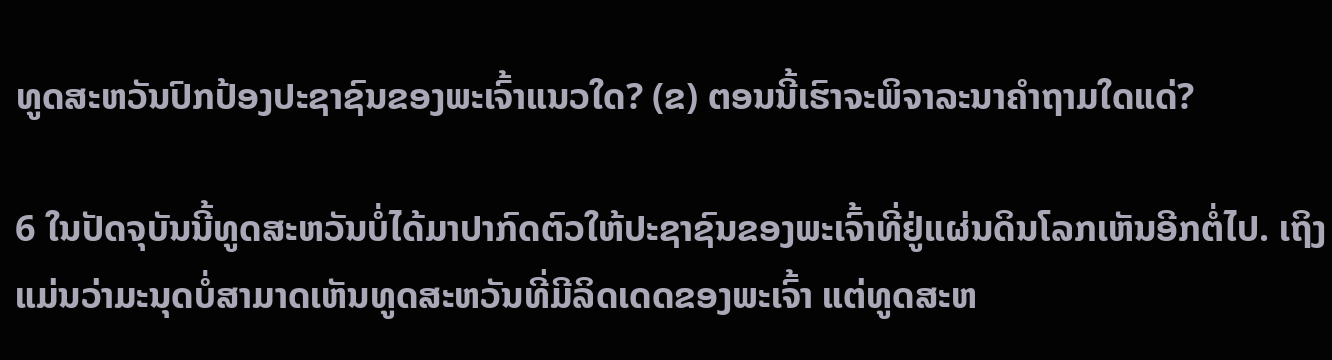ທູດສະຫວັນປົກປ້ອງປະຊາຊົນຂອງພະເຈົ້າແນວໃດ? (ຂ) ຕອນນີ້ເຮົາຈະພິຈາລະນາຄຳຖາມໃດແດ່?

6 ໃນປັດຈຸບັນນີ້ທູດສະຫວັນບໍ່ໄດ້ມາປາກົດຕົວໃຫ້ປະຊາຊົນຂອງພະເຈົ້າທີ່ຢູ່ແຜ່ນດິນໂລກເຫັນອີກຕໍ່ໄປ. ເຖິງແມ່ນວ່າມະນຸດບໍ່ສາມາດເຫັນທູດສະຫວັນທີ່ມີລິດເດດຂອງພະເຈົ້າ ແຕ່ທູດສະຫ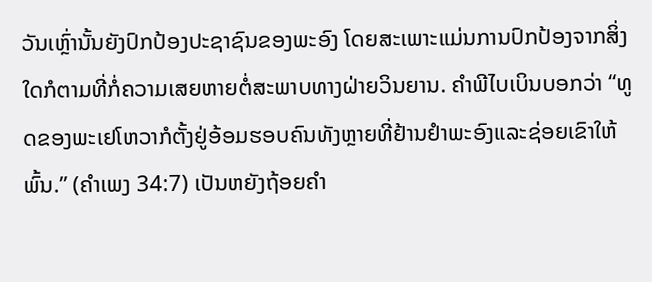ວັນເຫຼົ່ານັ້ນຍັງປົກປ້ອງປະຊາຊົນຂອງພະອົງ ໂດຍສະເພາະແມ່ນການປົກປ້ອງຈາກສິ່ງໃດກໍຕາມທີ່ກໍ່ຄວາມເສຍຫາຍຕໍ່ສະພາບທາງຝ່າຍວິນຍານ. ຄຳພີໄບເບິນບອກວ່າ “ທູດຂອງພະເຢໂຫວາກໍຕັ້ງຢູ່ອ້ອມຮອບຄົນທັງຫຼາຍທີ່ຢ້ານຢຳພະອົງແລະຊ່ອຍເຂົາໃຫ້ພົ້ນ.” (ຄຳເພງ 34:7) ເປັນຫຍັງຖ້ອຍຄຳ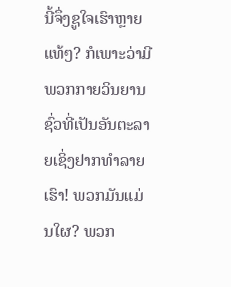ນີ້ຈຶ່ງຊູໃຈເຮົາຫຼາຍແທ້ໆ? ກໍເພາະວ່າມີພວກກາຍວິນຍານຊົ່ວທີ່ເປັນອັນຕະລາຍເຊິ່ງຢາກທຳລາຍເຮົາ! ພວກມັນແມ່ນໃຜ? ພວກ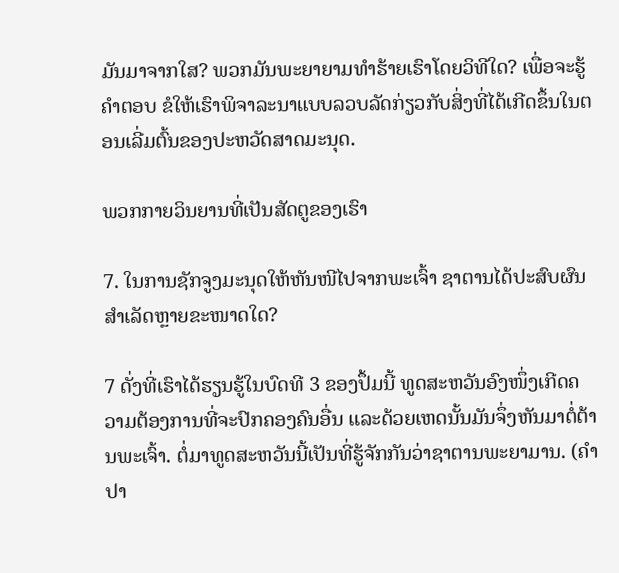ມັນມາຈາກໃສ? ພວກມັນພະຍາຍາມທຳຮ້າຍເຮົາໂດຍວິທີໃດ? ເພື່ອຈະຮູ້ຄຳຕອບ ຂໍໃຫ້ເຮົາພິຈາລະນາແບບລວບລັດກ່ຽວກັບສິ່ງທີ່ໄດ້ເກີດຂຶ້ນໃນຕອນເລີ່ມຕົ້ນຂອງປະຫວັດສາດມະນຸດ.

ພວກກາຍວິນຍານທີ່ເປັນສັດຕູຂອງເຮົາ

7. ໃນການຊັກຈູງມະນຸດໃຫ້ຫັນໜີໄປຈາກພະເຈົ້າ ຊາຕານໄດ້ປະສົບຜົນສຳເລັດຫຼາຍຂະໜາດໃດ?

7 ດັ່ງທີ່ເຮົາໄດ້ຮຽນຮູ້ໃນບົດທີ 3 ຂອງປຶ້ມນີ້ ທູດສະຫວັນອົງໜຶ່ງເກີດຄວາມຕ້ອງການທີ່ຈະປົກຄອງຄົນອື່ນ ແລະດ້ວຍເຫດນັ້ນມັນຈຶ່ງຫັນມາຕໍ່ຕ້ານພະເຈົ້າ. ຕໍ່ມາທູດສະຫວັນນີ້ເປັນທີ່ຮູ້ຈັກກັນວ່າຊາຕານພະຍາມານ. (ຄຳປາ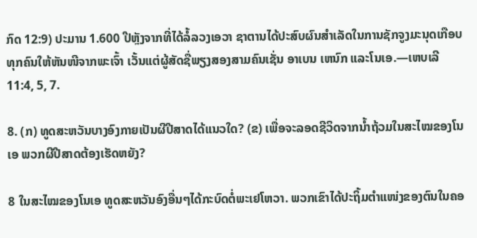ກົດ 12:9) ປະມານ 1.600 ປີຫຼັງຈາກທີ່ໄດ້ລໍ້ລວງເອວາ ຊາຕານໄດ້ປະສົບຜົນສຳເລັດໃນການຊັກຈູງມະນຸດເກືອບທຸກຄົນໃຫ້ຫັນໜີຈາກພະເຈົ້າ ເວັ້ນແຕ່ຜູ້ສັດຊື່ພຽງສອງສາມຄົນເຊັ່ນ ອາເບນ ເຫນົກ ແລະໂນເອ.—ເຫບເລີ 11:4, 5, 7.

8. (ກ) ທູດສະຫວັນບາງອົງກາຍເປັນຜີປີສາດໄດ້ແນວໃດ? (ຂ) ເພື່ອຈະລອດຊີວິດຈາກນໍ້າຖ້ວມໃນສະໄໝຂອງໂນເອ ພວກຜີປີສາດຕ້ອງເຮັດຫຍັງ?

8 ໃນສະໄໝຂອງໂນເອ ທູດສະຫວັນອົງອື່ນໆໄດ້ກະບົດຕໍ່ພະເຢໂຫວາ. ພວກເຂົາໄດ້ປະຖິ້ມຕຳແໜ່ງຂອງຕົນໃນຄອ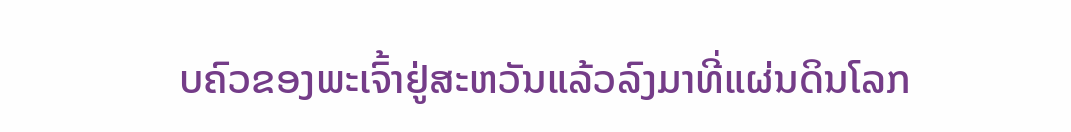ບຄົວຂອງພະເຈົ້າຢູ່ສະຫວັນແລ້ວລົງມາທີ່ແຜ່ນດິນໂລກ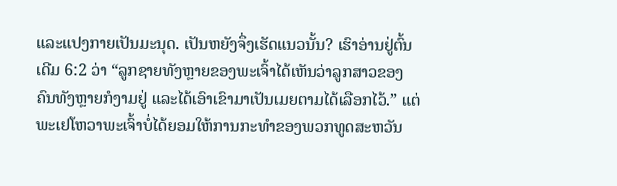ແລະແປງກາຍເປັນມະນຸດ. ເປັນຫຍັງຈຶ່ງເຮັດແນວນັ້ນ? ເຮົາອ່ານຢູ່ຕົ້ນເດີມ 6:2 ວ່າ “ລູກຊາຍທັງຫຼາຍຂອງພະເຈົ້າໄດ້ເຫັນວ່າລູກສາວຂອງຄົນທັງຫຼາຍກໍງາມຢູ່ ແລະໄດ້ເອົາເຂົາມາເປັນເມຍຕາມໄດ້ເລືອກໄວ້.” ແຕ່ພະເຢໂຫວາພະເຈົ້າບໍ່ໄດ້ຍອມໃຫ້ການກະທຳຂອງພວກທູດສະຫວັນ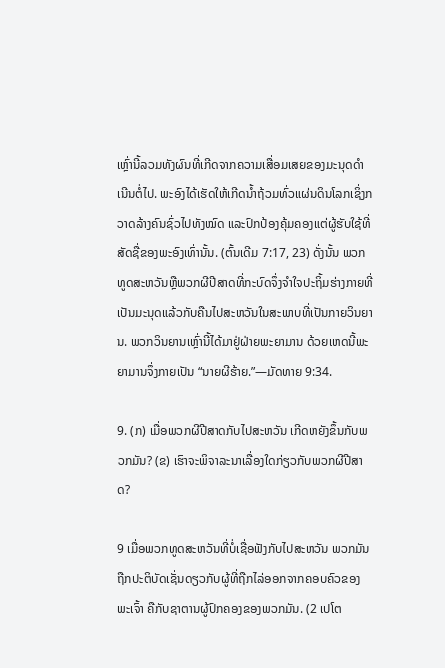ເຫຼົ່ານີ້ລວມທັງຜົນທີ່ເກີດຈາກຄວາມເສື່ອມເສຍຂອງມະນຸດດຳເນີນຕໍ່ໄປ. ພະອົງໄດ້ເຮັດໃຫ້ເກີດນໍ້າຖ້ວມທົ່ວແຜ່ນດິນໂລກເຊິ່ງກວາດລ້າງຄົນຊົ່ວໄປທັງໝົດ ແລະປົກປ້ອງຄຸ້ມຄອງແຕ່ຜູ້ຮັບໃຊ້ທີ່ສັດຊື່ຂອງພະອົງເທົ່ານັ້ນ. (ຕົ້ນເດີມ 7:17, 23) ດັ່ງນັ້ນ ພວກທູດສະຫວັນຫຼືພວກຜີປີສາດທີ່ກະບົດຈຶ່ງຈຳໃຈປະຖິ້ມຮ່າງກາຍທີ່ເປັນມະນຸດແລ້ວກັບຄືນໄປສະຫວັນໃນສະພາບທີ່ເປັນກາຍວິນຍານ. ພວກວິນຍານເຫຼົ່ານີ້ໄດ້ມາຢູ່ຝ່າຍພະຍາມານ ດ້ວຍເຫດນີ້ພະຍາມານຈຶ່ງກາຍເປັນ “ນາຍຜີຮ້າຍ.”—ມັດທາຍ 9:34.

9. (ກ) ເມື່ອພວກຜີປີສາດກັບໄປສະຫວັນ ເກີດຫຍັງຂຶ້ນກັບພວກມັນ? (ຂ) ເຮົາຈະພິຈາລະນາເລື່ອງໃດກ່ຽວກັບພວກຜີປີສາດ?

9 ເມື່ອພວກທູດສະຫວັນທີ່ບໍ່ເຊື່ອຟັງກັບໄປສະຫວັນ ພວກມັນຖືກປະຕິບັດເຊັ່ນດຽວກັບຜູ້ທີ່ຖືກໄລ່ອອກຈາກຄອບຄົວຂອງພະເຈົ້າ ຄືກັບຊາຕານຜູ້ປົກຄອງຂອງພວກມັນ. (2 ເປໂຕ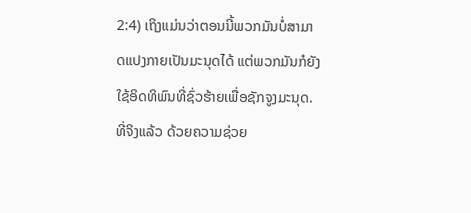2:4) ເຖິງແມ່ນວ່າຕອນນີ້ພວກມັນບໍ່ສາມາດແປງກາຍເປັນມະນຸດໄດ້ ແຕ່ພວກມັນກໍຍັງໃຊ້ອິດທິພົນທີ່ຊົ່ວຮ້າຍເພື່ອຊັກຈູງມະນຸດ. ທີ່ຈິງແລ້ວ ດ້ວຍຄວາມຊ່ວຍ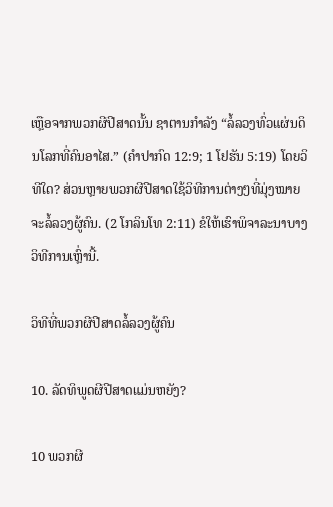ເຫຼືອຈາກພວກຜີປີສາດນັ້ນ ຊາຕານກຳລັງ “ລໍ້ລວງທົ່ວແຜ່ນດິນໂລກທີ່ຄົນອາໄສ.” (ຄຳປາກົດ 12:9; 1 ໂຢຮັນ 5:19) ໂດຍວິທີໃດ? ສ່ວນຫຼາຍພວກຜີປີສາດໃຊ້ວິທີການຕ່າງໆທີ່ມຸ່ງໝາຍຈະລໍ້ລວງຜູ້ຄົນ. (2 ໂກລິນໂທ 2:11) ຂໍໃຫ້ເຮົາພິຈາລະນາບາງວິທີການເຫຼົ່ານີ້.

ວິທີທີ່ພວກຜີປີສາດລໍ້ລວງຜູ້ຄົນ

10. ລັດທິພູດຜີປີສາດແມ່ນຫຍັງ?

10 ພວກຜີ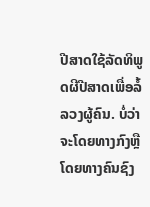ປີສາດໃຊ້ລັດທິພູດຜີປີສາດເພື່ອລໍ້ລວງຜູ້ຄົນ. ບໍ່ວ່າຈະໂດຍທາງກົງຫຼືໂດຍທາງຄົນຊົງ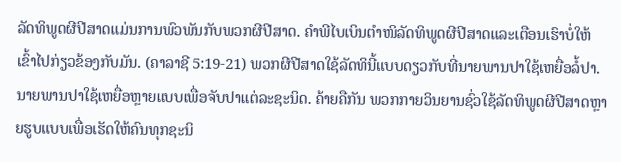ລັດທິພູດຜີປີສາດແມ່ນການພົວພັນກັບພວກຜີປີສາດ. ຄຳພີໄບເບິນຕຳໜິລັດທິພູດຜີປີສາດແລະເຕືອນເຮົາບໍ່ໃຫ້ເຂົ້າໄປກ່ຽວຂ້ອງກັບມັນ. (ຄາລາຊີ 5:19-21) ພວກຜີປີສາດໃຊ້ລັດທິນີ້ແບບດຽວກັບທີ່ນາຍພານປາໃຊ້ເຫຍື່ອລໍ້ປາ. ນາຍພານປາໃຊ້ເຫຍື່ອຫຼາຍແບບເພື່ອຈັບປາແຕ່ລະຊະນິດ. ຄ້າຍຄືກັນ ພວກກາຍວິນຍານຊົ່ວໃຊ້ລັດທິພູດຜີປີສາດຫຼາຍຮູບແບບເພື່ອເຮັດໃຫ້ຄົນທຸກຊະນິ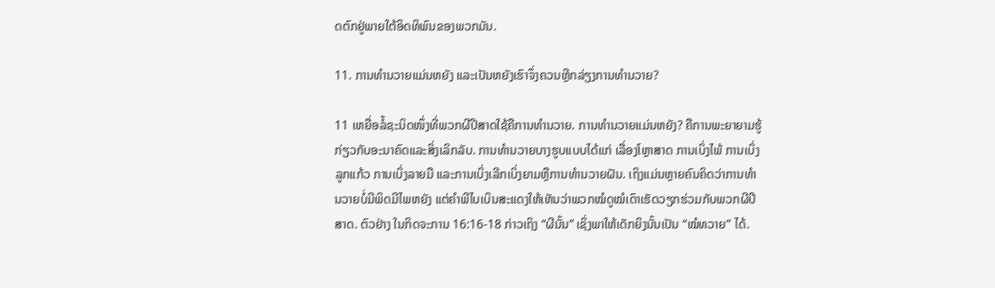ດຕົກຢູ່ພາຍໃຕ້ອິດທິພົນຂອງພວກມັນ.

11. ການທຳນວາຍແມ່ນຫຍັງ ແລະເປັນຫຍັງເຮົາຈຶ່ງຄວນຫຼີກລ່ຽງການທຳນວາຍ?

11 ເຫຍື່ອລໍ້ຊະນິດໜຶ່ງທີ່ພວກຜີປີສາດໃຊ້ຄືການທຳນວາຍ. ການທຳນວາຍແມ່ນຫຍັງ? ຄືການພະຍາຍາມຮູ້ກ່ຽວກັບອະນາຄົດແລະສິ່ງເລິກລັບ. ການທຳນວາຍບາງຮູບແບບໄດ້ແກ່ ເລື່ອງໂຫຼາສາດ ການເບິ່ງໄພ້ ການເບິ່ງລູກແກ້ວ ການເບິ່ງລາຍມື ແລະການເບິ່ງເລີກເບິ່ງຍາມຫຼືການທຳນວາຍຝັນ. ເຖິງແມ່ນຫຼາຍຄົນຄິດວ່າການທຳນວາຍບໍ່ມີພິດມີໄພຫຍັງ ແຕ່ຄຳພີໄບເບິນສະແດງໃຫ້ເຫັນວ່າພວກໝໍດູໝໍເດົາເຮັດວຽກຮ່ວມກັບພວກຜີປີສາດ. ຕົວຢ່າງ ໃນກິດຈະການ 16:16-18 ກ່າວເຖິງ “ຜີນັ້ນ” ເຊິ່ງພາໃຫ້ເດັກຍິງນັ້ນເປັນ “ໝໍທວາຍ” ໄດ້.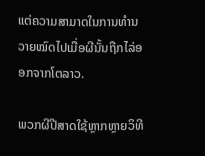ແຕ່ຄວາມສາມາດໃນການທຳນວາຍໝົດໄປເມື່ອຜີນັ້ນຖືກໄລ່ອອກຈາກໂຕລາວ.

ພວກຜີປີສາດໃຊ້ຫຼາກຫຼາຍວິທີ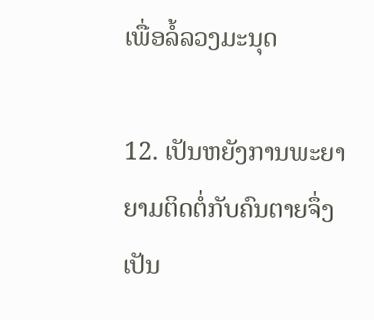ເພື່ອລໍ້ລວງມະນຸດ

12. ເປັນຫຍັງການພະຍາຍາມຕິດຕໍ່ກັບຄົນຕາຍຈຶ່ງເປັນ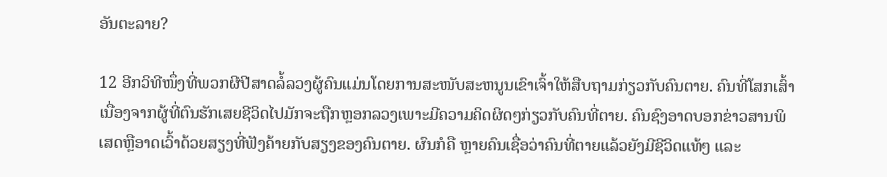ອັນຕະລາຍ?

12 ອີກວິທີໜຶ່ງທີ່ພວກຜີປີສາດລໍ້ລວງຜູ້ຄົນແມ່ນໂດຍການສະໜັບສະຫນູນເຂົາເຈົ້າໃຫ້ສືບຖາມກ່ຽວກັບຄົນຕາຍ. ຄົນທີ່ໂສກເສົ້າເນື່ອງຈາກຜູ້ທີ່ຕົນຮັກເສຍຊີວິດໄປມັກຈະຖືກຫຼອກລວງເພາະມີຄວາມຄິດຜິດໆກ່ຽວກັບຄົນທີ່ຕາຍ. ຄົນຊົງອາດບອກຂ່າວສານພິເສດຫຼືອາດເວົ້າດ້ວຍສຽງທີ່ຟັງຄ້າຍກັບສຽງຂອງຄົນຕາຍ. ຜົນກໍຄື ຫຼາຍຄົນເຊື່ອວ່າຄົນທີ່ຕາຍແລ້ວຍັງມີຊີວິດແທ້ໆ ແລະ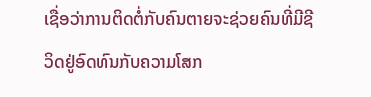ເຊື່ອວ່າການຕິດຕໍ່ກັບຄົນຕາຍຈະຊ່ວຍຄົນທີ່ມີຊີວິດຢູ່ອົດທົນກັບຄວາມໂສກ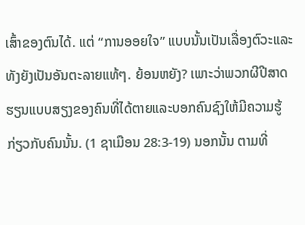ເສົ້າຂອງຕົນໄດ້. ແຕ່ “ການອອຍໃຈ” ແບບນັ້ນເປັນເລື່ອງຕົວະແລະທັງຍັງເປັນອັນຕະລາຍແທ້ໆ. ຍ້ອນຫຍັງ? ເພາະວ່າພວກຜີປີສາດຮຽນແບບສຽງຂອງຄົນທີ່ໄດ້ຕາຍແລະບອກຄົນຊົງໃຫ້ມີຄວາມຮູ້ກ່ຽວກັບຄົນນັ້ນ. (1 ຊາເມືອນ 28:3-19) ນອກນັ້ນ ຕາມທີ່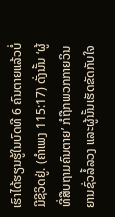ເຮົາໄດ້ຮຽນຮູ້ໃນບົດທີ 6 ຄົນຕາຍແລ້ວບໍ່ມີຊີວິດຢູ່. (ຄຳເພງ 115:17) ດັ່ງນັ້ນ ‘ຜູ້ທີ່ສືບຖາມຄົນຕາຍ’ ກໍຖືກພວກກາຍວິນຍານຊົ່ວລໍ້ລວງ ແລະຜູ້ນັ້ນເຮັດຂັດກັບໃຈ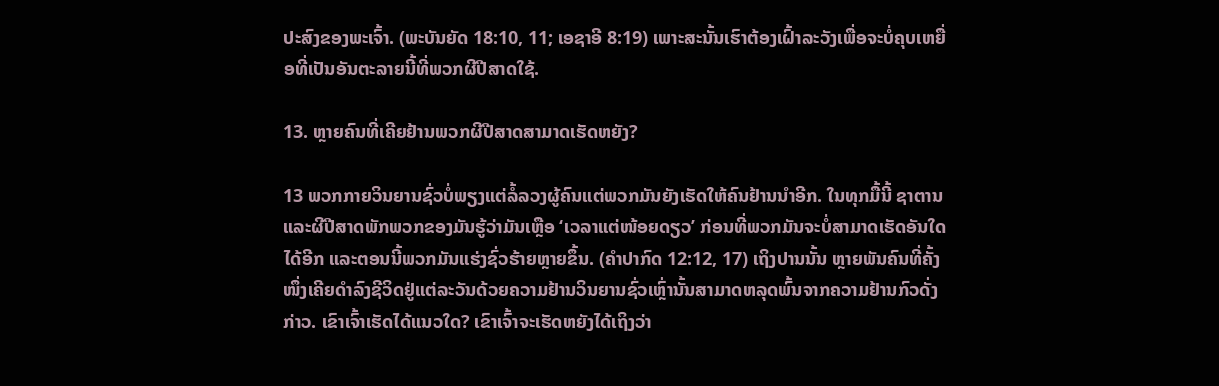ປະສົງຂອງພະເຈົ້າ. (ພະບັນຍັດ 18:10, 11; ເອຊາອີ 8:19) ເພາະສະນັ້ນເຮົາຕ້ອງເຝົ້າລະວັງເພື່ອຈະບໍ່ຄຸບເຫຍື່ອທີ່ເປັນອັນຕະລາຍນີ້ທີ່ພວກຜີປີສາດໃຊ້.

13. ຫຼາຍຄົນທີ່ເຄີຍຢ້ານພວກຜີປີສາດສາມາດເຮັດຫຍັງ?

13 ພວກກາຍວິນຍານຊົ່ວບໍ່ພຽງແຕ່ລໍ້ລວງຜູ້ຄົນແຕ່ພວກມັນຍັງເຮັດໃຫ້ຄົນຢ້ານນຳອີກ. ໃນທຸກມື້ນີ້ ຊາຕານແລະຜີປີສາດພັກພວກຂອງມັນຮູ້ວ່າມັນເຫຼືອ ‘ເວລາແຕ່ໜ້ອຍດຽວ’ ກ່ອນທີ່ພວກມັນຈະບໍ່ສາມາດເຮັດອັນໃດໄດ້ອີກ ແລະຕອນນີ້ພວກມັນແຮ່ງຊົ່ວຮ້າຍຫຼາຍຂຶ້ນ. (ຄຳປາກົດ 12:12, 17) ເຖິງປານນັ້ນ ຫຼາຍພັນຄົນທີ່ຄັ້ງໜຶ່ງເຄີຍດຳລົງຊີວິດຢູ່ແຕ່ລະວັນດ້ວຍຄວາມຢ້ານວິນຍານຊົ່ວເຫຼົ່ານັ້ນສາມາດຫລຸດພົ້ນຈາກຄວາມຢ້ານກົວດັ່ງກ່າວ. ເຂົາເຈົ້າເຮັດໄດ້ແນວໃດ? ເຂົາເຈົ້າຈະເຮັດຫຍັງໄດ້ເຖິງວ່າ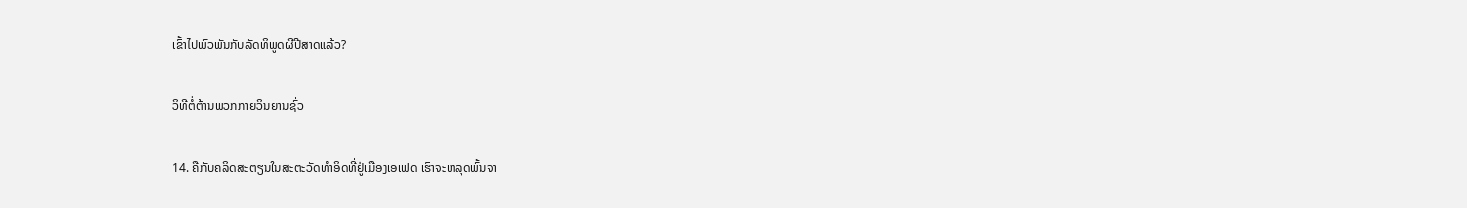ເຂົ້າໄປພົວພັນກັບລັດທິພູດຜີປີສາດແລ້ວ?

ວິທີຕໍ່ຕ້ານພວກກາຍວິນຍານຊົ່ວ

14. ຄືກັບຄລິດສະຕຽນໃນສະຕະວັດທຳອິດທີ່ຢູ່ເມືອງເອເຟດ ເຮົາຈະຫລຸດພົ້ນຈາ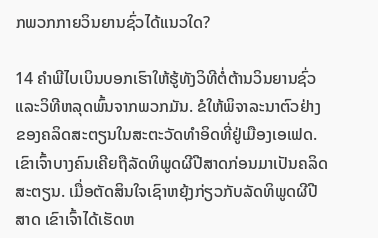ກພວກກາຍວິນຍານຊົ່ວໄດ້ແນວໃດ?

14 ຄຳພີໄບເບິນບອກເຮົາໃຫ້ຮູ້ທັງວິທີຕໍ່ຕ້ານວິນຍານຊົ່ວແລະວິທີຫລຸດພົ້ນຈາກພວກມັນ. ຂໍໃຫ້ພິຈາລະນາຕົວຢ່າງຂອງຄລິດສະຕຽນໃນສະຕະວັດທຳອິດທີ່ຢູ່ເມືອງເອເຟດ. ເຂົາເຈົ້າບາງຄົນເຄີຍຖືລັດທິພູດຜີປີສາດກ່ອນມາເປັນຄລິດສະຕຽນ. ເມື່ອຕັດສິນໃຈເຊົາຫຍຸ້ງກ່ຽວກັບລັດທິພູດຜີປີສາດ ເຂົາເຈົ້າໄດ້ເຮັດຫ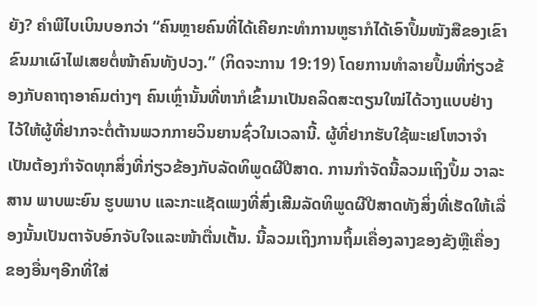ຍັງ? ຄຳພີໄບເບິນບອກວ່າ “ຄົນຫຼາຍຄົນທີ່ໄດ້ເຄີຍກະທຳການຫູຮາກໍໄດ້ເອົາປຶ້ມໜັງສືຂອງເຂົາຂົນມາເຜົາໄຟເສຍຕໍ່ໜ້າຄົນທັງປວງ.” (ກິດຈະການ 19:19) ໂດຍການທຳລາຍປຶ້ມທີ່ກ່ຽວຂ້ອງກັບຄາຖາອາຄົມຕ່າງໆ ຄົນເຫຼົ່ານັ້ນທີ່ຫາກໍເຂົ້າມາເປັນຄລິດສະຕຽນໃໝ່ໄດ້ວາງແບບຢ່າງໄວ້ໃຫ້ຜູ້ທີ່ຢາກຈະຕໍ່ຕ້ານພວກກາຍວິນຍານຊົ່ວໃນເວລານີ້. ຜູ້ທີ່ຢາກຮັບໃຊ້ພະເຢໂຫວາຈຳເປັນຕ້ອງກຳຈັດທຸກສິ່ງທີ່ກ່ຽວຂ້ອງກັບລັດທິພູດຜີປີສາດ. ການກຳຈັດນີ້ລວມເຖິງປຶ້ມ ວາລະສານ ພາບພະຍົນ ຮູບພາບ ແລະກະແຊັດເພງທີ່ສົ່ງເສີມລັດທິພູດຜີປີສາດທັງສິ່ງທີ່ເຮັດໃຫ້ເລື່ອງນັ້ນເປັນຕາຈັບອົກຈັບໃຈແລະໜ້າຕື່ນເຕັ້ນ. ນີ້ລວມເຖິງການຖິ້ມເຄື່ອງລາງຂອງຂັງຫຼືເຄື່ອງຂອງອື່ນໆອີກທີ່ໃສ່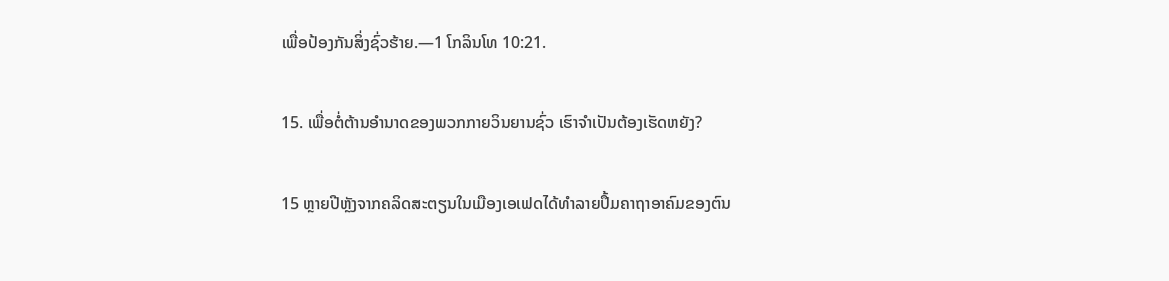ເພື່ອປ້ອງກັນສິ່ງຊົ່ວຮ້າຍ.—1 ໂກລິນໂທ 10:21.

15. ເພື່ອຕໍ່ຕ້ານອຳນາດຂອງພວກກາຍວິນຍານຊົ່ວ ເຮົາຈຳເປັນຕ້ອງເຮັດຫຍັງ?

15 ຫຼາຍປີຫຼັງຈາກຄລິດສະຕຽນໃນເມືອງເອເຟດໄດ້ທຳລາຍປຶ້ມຄາຖາອາຄົມຂອງຕົນ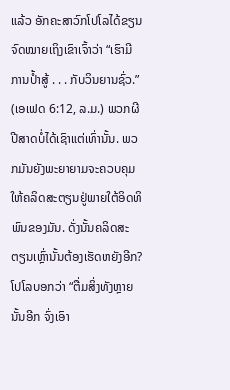ແລ້ວ ອັກຄະສາວົກໂປໂລໄດ້ຂຽນຈົດໝາຍເຖິງເຂົາເຈົ້າວ່າ “ເຮົາມີ ການປໍ້າສູ້ . . . ກັບວິນຍານຊົ່ວ.” (ເອເຟດ 6:12, ລ.ມ.) ພວກຜີປີສາດບໍ່ໄດ້ເຊົາແຕ່ເທົ່ານັ້ນ. ພວກມັນຍັງພະຍາຍາມຈະຄວບຄຸມໃຫ້ຄລິດສະຕຽນຢູ່ພາຍໃຕ້ອິດທິພົນຂອງມັນ. ດັ່ງນັ້ນຄລິດສະຕຽນເຫຼົ່ານັ້ນຕ້ອງເຮັດຫຍັງອີກ? ໂປໂລບອກວ່າ “ຕື່ມສິ່ງທັງຫຼາຍນັ້ນອີກ ຈົ່ງເອົາ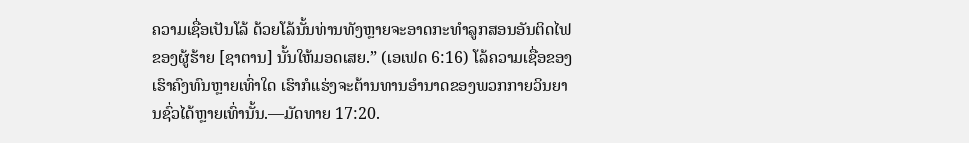ຄວາມເຊື່ອເປັນໂລ້ ດ້ວຍໂລ້ນັ້ນທ່ານທັງຫຼາຍຈະອາດກະທຳລູກສອນອັນຕິດໄຟຂອງຜູ້ຮ້າຍ [ຊາຕານ] ນັ້ນໃຫ້ມອດເສຍ.” (ເອເຟດ 6:16) ໂລ້ຄວາມເຊື່ອຂອງເຮົາຄົງທົນຫຼາຍເທົ່າໃດ ເຮົາກໍແຮ່ງຈະຕ້ານທານອຳນາດຂອງພວກກາຍວິນຍານຊົ່ວໄດ້ຫຼາຍເທົ່ານັ້ນ.—ມັດທາຍ 17:20.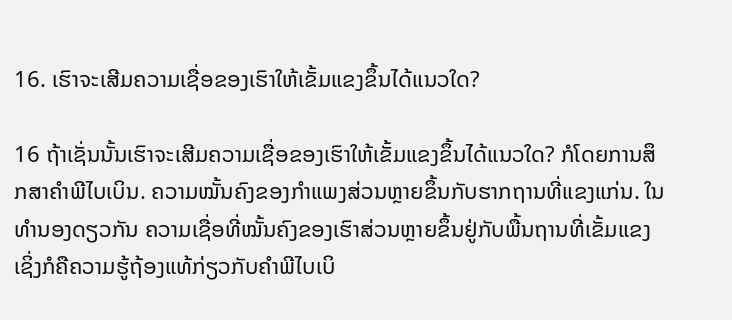16. ເຮົາຈະເສີມຄວາມເຊື່ອຂອງເຮົາໃຫ້ເຂັ້ມແຂງຂຶ້ນໄດ້ແນວໃດ?

16 ຖ້າເຊັ່ນນັ້ນເຮົາຈະເສີມຄວາມເຊື່ອຂອງເຮົາໃຫ້ເຂັ້ມແຂງຂຶ້ນໄດ້ແນວໃດ? ກໍໂດຍການສຶກສາຄຳພີໄບເບິນ. ຄວາມໝັ້ນຄົງຂອງກຳແພງສ່ວນຫຼາຍຂຶ້ນກັບຮາກຖານທີ່ແຂງແກ່ນ. ໃນທຳນອງດຽວກັນ ຄວາມເຊື່ອທີ່ໝັ້ນຄົງຂອງເຮົາສ່ວນຫຼາຍຂຶ້ນຢູ່ກັບພື້ນຖານທີ່ເຂັ້ມແຂງ ເຊິ່ງກໍຄືຄວາມຮູ້ຖ້ອງແທ້ກ່ຽວກັບຄຳພີໄບເບິ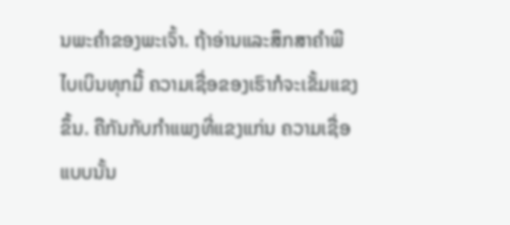ນພະຄຳຂອງພະເຈົ້າ. ຖ້າອ່ານແລະສຶກສາຄຳພີໄບເບິນທຸກມື້ ຄວາມເຊື່ອຂອງເຮົາກໍຈະເຂັ້ມແຂງຂຶ້ນ. ຄືກັນກັບກຳແພງທີ່ແຂງແກ່ນ ຄວາມເຊື່ອແບບນັ້ນ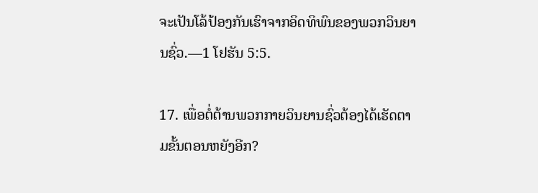ຈະເປັນໂລ້ປ້ອງກັນເຮົາຈາກອິດທິພົນຂອງພວກວິນຍານຊົ່ວ.—1 ໂຢຮັນ 5:5.

17. ເພື່ອຕໍ່ຕ້ານພວກກາຍວິນຍານຊົ່ວຕ້ອງໄດ້ເຮັດຕາມຂັ້ນຕອນຫຍັງອີກ?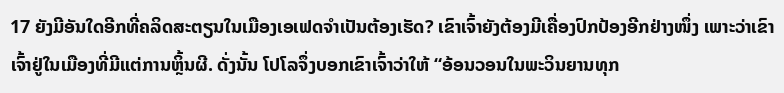17 ຍັງມີອັນໃດອີກທີ່ຄລິດສະຕຽນໃນເມືອງເອເຟດຈຳເປັນຕ້ອງເຮັດ? ເຂົາເຈົ້າຍັງຕ້ອງມີເຄື່ອງປົກປ້ອງອີກຢ່າງໜຶ່ງ ເພາະວ່າເຂົາເຈົ້າຢູ່ໃນເມືອງທີ່ມີແຕ່ການຫຼິ້ນຜີ. ດັ່ງນັ້ນ ໂປໂລຈຶ່ງບອກເຂົາເຈົ້າວ່າໃຫ້ “ອ້ອນວອນໃນພະວິນຍານທຸກ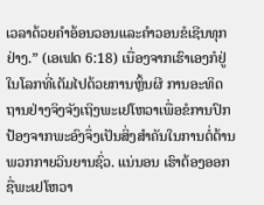ເວລາດ້ວຍຄຳອ້ອນວອນແລະຄຳວອນຂໍເຊີນທຸກຢ່າງ.” (ເອເຟດ 6:18) ເນື່ອງຈາກເຮົາເອງກໍຢູ່ໃນໂລກທີ່ເຕັມໄປດ້ວຍການຫຼິ້ນຜີ ການອະທິດຖານຢ່າງຈິງຈັງເຖິງພະເຢໂຫວາເພື່ອຂໍການປົກປ້ອງຈາກພະອົງຈຶ່ງເປັນສິ່ງສຳຄັນໃນການຕໍ່ຕ້ານພວກກາຍວິນຍານຊົ່ວ. ແນ່ນອນ ເຮົາຕ້ອງອອກຊື່ພະເຢໂຫວາ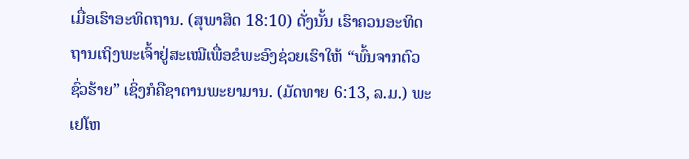ເມື່ອເຮົາອະທິດຖານ. (ສຸພາສິດ 18:10) ດັ່ງນັ້ນ ເຮົາຄວນອະທິດຖານເຖິງພະເຈົ້າຢູ່ສະເໝີເພື່ອຂໍພະອົງຊ່ວຍເຮົາໃຫ້ “ພົ້ນຈາກຕົວຊົ່ວຮ້າຍ” ເຊິ່ງກໍຄືຊາຕານພະຍາມານ. (ມັດທາຍ 6:13, ລ.ມ.) ພະເຢໂຫ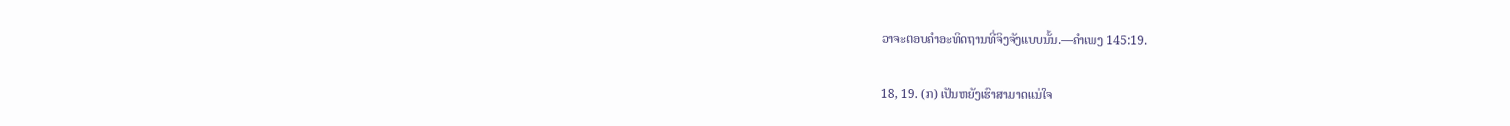ວາຈະຕອບຄຳອະທິດຖານທີ່ຈິງຈັງແບບນັ້ນ.—ຄຳເພງ 145:19.

18, 19. (ກ) ເປັນຫຍັງເຮົາສາມາດແນ່ໃຈ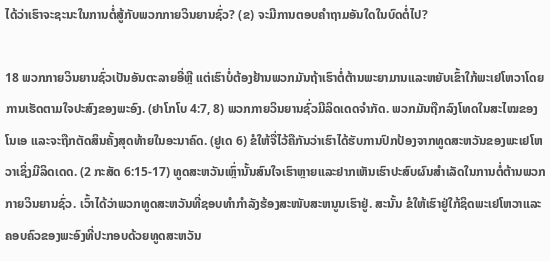ໄດ້ວ່າເຮົາຈະຊະນະໃນການຕໍ່ສູ້ກັບພວກກາຍວິນຍານຊົ່ວ? (ຂ) ຈະມີການຕອບຄຳຖາມອັນໃດໃນບົດຕໍ່ໄປ?

18 ພວກກາຍວິນຍານຊົ່ວເປັນອັນຕະລາຍອີ່ຫຼີ ແຕ່ເຮົາບໍ່ຕ້ອງຢ້ານພວກມັນຖ້າເຮົາຕໍ່ຕ້ານພະຍາມານແລະຫຍັບເຂົ້າໃກ້ພະເຢໂຫວາໂດຍການເຮັດຕາມໃຈປະສົງຂອງພະອົງ. (ຢາໂກໂບ 4:7, 8) ພວກກາຍວິນຍານຊົ່ວມີລິດເດດຈຳກັດ. ພວກມັນຖືກລົງໂທດໃນສະໄໝຂອງໂນເອ ແລະຈະຖືກຕັດສິນຄັ້ງສຸດທ້າຍໃນອະນາຄົດ. (ຢູເດ 6) ຂໍໃຫ້ຈື່ໄວ້ຄືກັນວ່າເຮົາໄດ້ຮັບການປົກປ້ອງຈາກທູດສະຫວັນຂອງພະເຢໂຫວາເຊິ່ງມີລິດເດດ. (2 ກະສັດ 6:15-17) ທູດສະຫວັນເຫຼົ່ານັ້ນສົນໃຈເຮົາຫຼາຍແລະຢາກເຫັນເຮົາປະສົບຜົນສຳເລັດໃນການຕໍ່ຕ້ານພວກກາຍວິນຍານຊົ່ວ. ເວົ້າໄດ້ວ່າພວກທູດສະຫວັນທີ່ຊອບທຳກຳລັງຮ້ອງສະໜັບສະຫນູນເຮົາຢູ່. ສະນັ້ນ ຂໍໃຫ້ເຮົາຢູ່ໃກ້ຊິດພະເຢໂຫວາແລະຄອບຄົວຂອງພະອົງທີ່ປະກອບດ້ວຍທູດສະຫວັນ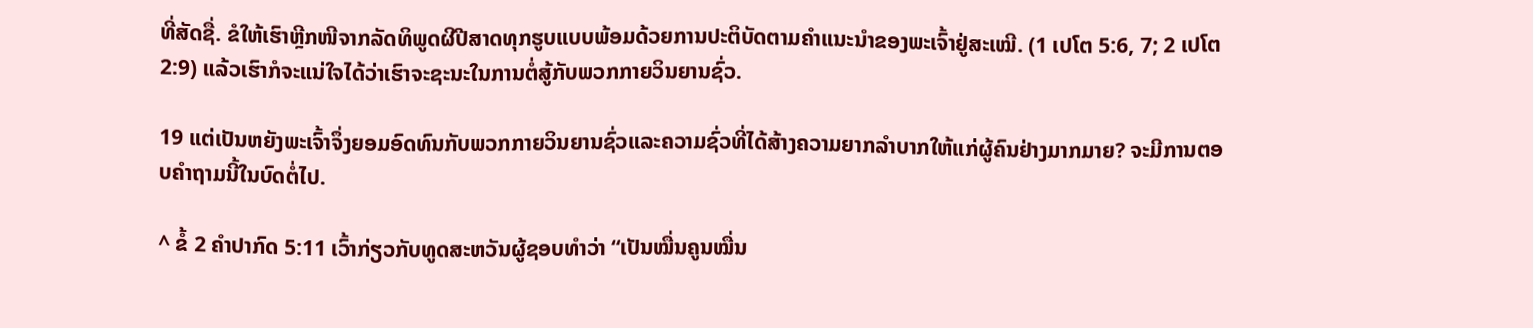ທີ່ສັດຊື່. ຂໍໃຫ້ເຮົາຫຼີກໜີຈາກລັດທິພູດຜີປີສາດທຸກຮູບແບບພ້ອມດ້ວຍການປະຕິບັດຕາມຄຳແນະນຳຂອງພະເຈົ້າຢູ່ສະເໝີ. (1 ເປໂຕ 5:6, 7; 2 ເປໂຕ 2:9) ແລ້ວເຮົາກໍຈະແນ່ໃຈໄດ້ວ່າເຮົາຈະຊະນະໃນການຕໍ່ສູ້ກັບພວກກາຍວິນຍານຊົ່ວ.

19 ແຕ່ເປັນຫຍັງພະເຈົ້າຈຶ່ງຍອມອົດທົນກັບພວກກາຍວິນຍານຊົ່ວແລະຄວາມຊົ່ວທີ່ໄດ້ສ້າງຄວາມຍາກລຳບາກໃຫ້ແກ່ຜູ້ຄົນຢ່າງມາກມາຍ? ຈະມີການຕອບຄຳຖາມນີ້ໃນບົດຕໍ່ໄປ.

^ ຂໍ້ 2 ຄຳປາກົດ 5:11 ເວົ້າກ່ຽວກັບທູດສະຫວັນຜູ້ຊອບທຳວ່າ “ເປັນໝື່ນຄູນໝື່ນ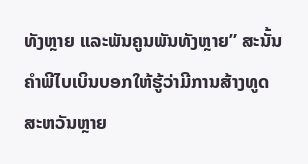ທັງຫຼາຍ ແລະພັນຄູນພັນທັງຫຼາຍ” ສະນັ້ນ ຄຳພີໄບເບິນບອກໃຫ້ຮູ້ວ່າມີການສ້າງທູດສະຫວັນຫຼາຍ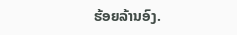ຮ້ອຍລ້ານອົງ.